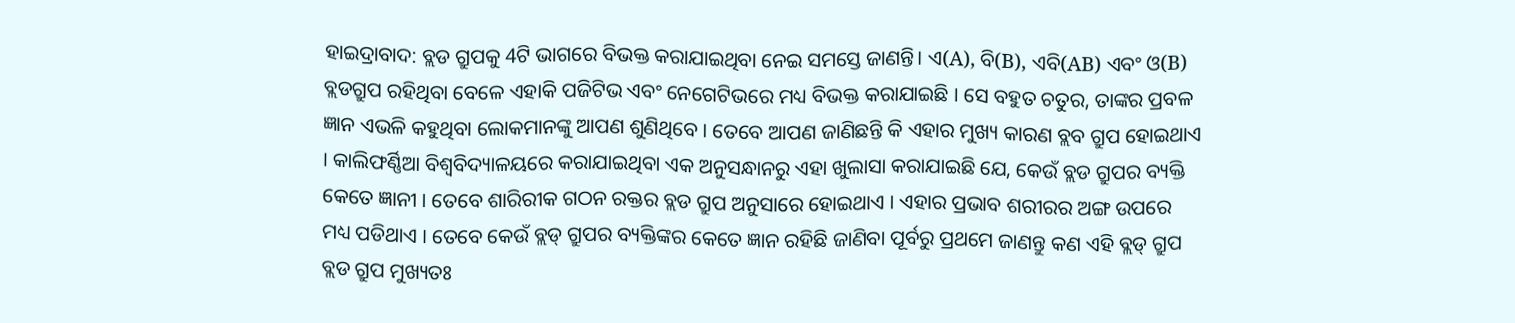ହାଇଦ୍ରାବାଦ: ବ୍ଲଡ ଗ୍ରୁପକୁ 4ଟି ଭାଗରେ ବିଭକ୍ତ କରାଯାଇଥିବା ନେଇ ସମସ୍ତେ ଜାଣନ୍ତି। ଏ(A), ବି(B), ଏବି(AB) ଏବଂ ଓ(B) ବ୍ଲଡଗ୍ରୁପ ରହିଥିବା ବେଳେ ଏହାକି ପଜିଟିଭ ଏବଂ ନେଗେଟିଭରେ ମଧ୍ୟ ବିଭକ୍ତ କରାଯାଇଛି । ସେ ବହୁତ ଚତୁର, ତାଙ୍କର ପ୍ରବଳ ଜ୍ଞାନ ଏଭଳି କହୁଥିବା ଲୋକମାନଙ୍କୁ ଆପଣ ଶୁଣିଥିବେ । ତେବେ ଆପଣ ଜାଣିଛନ୍ତି କି ଏହାର ମୁଖ୍ୟ କାରଣ ବ୍ଲବ ଗ୍ରୁପ ହୋଇଥାଏ । କାଲିଫର୍ଣ୍ଣିଆ ବିଶ୍ୱବିଦ୍ୟାଳୟରେ କରାଯାଇଥିବା ଏକ ଅନୁସନ୍ଧାନରୁ ଏହା ଖୁଲାସା କରାଯାଇଛି ଯେ, କେଉଁ ବ୍ଲଡ ଗ୍ରୁପର ବ୍ୟକ୍ତି କେତେ ଜ୍ଞାନୀ । ତେବେ ଶାରିରୀକ ଗଠନ ରକ୍ତର ବ୍ଲଡ ଗ୍ରୁପ ଅନୁସାରେ ହୋଇଥାଏ । ଏହାର ପ୍ରଭାବ ଶରୀରର ଅଙ୍ଗ ଉପରେ ମଧ୍ୟ ପଡିଥାଏ । ତେବେ କେଉଁ ବ୍ଲଡ୍ ଗ୍ରୁପର ବ୍ୟକ୍ତିଙ୍କର କେତେ ଜ୍ଞାନ ରହିଛି ଜାଣିବା ପୂର୍ବରୁ ପ୍ରଥମେ ଜାଣନ୍ତୁ କଣ ଏହି ବ୍ଲଡ୍ ଗ୍ରୁପ
ବ୍ଲଡ ଗ୍ରୁପ ମୁଖ୍ୟତଃ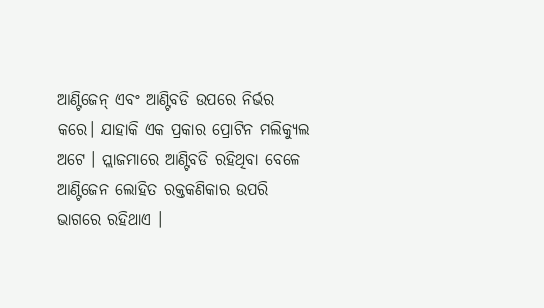ଆଣ୍ଟିଜେନ୍ ଏବଂ ଆଣ୍ଟିବଡି ଉପରେ ନିର୍ଭର କରେ। ଯାହାକି ଏକ ପ୍ରକାର ପ୍ରୋଟିନ ମଲିକ୍ୟୁଲ ଅଟେ । ପ୍ଲାଜମାରେ ଆଣ୍ଟିବଡି ରହିଥିବା ବେଳେ ଆଣ୍ଟିଜେନ ଲୋହିତ ରକ୍ତକଣିକାର ଉପରି ଭାଗରେ ରହିଥାଏ ।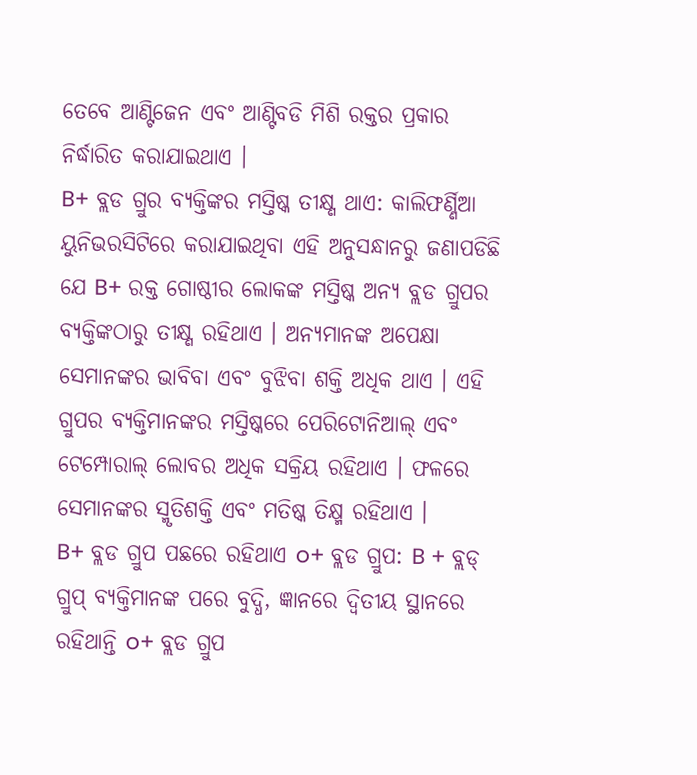ତେବେ ଆଣ୍ଟିଜେନ ଏବଂ ଆଣ୍ଟିବଡି ମିଶି ରକ୍ତର ପ୍ରକାର ନିର୍ଦ୍ଧାରିତ କରାଯାଇଥାଏ ।
B+ ବ୍ଲଡ ଗ୍ରୁର ବ୍ୟକ୍ତିଙ୍କର ମସ୍ତିଷ୍କ ତୀକ୍ଷ୍ଣ ଥାଏ: କାଲିଫର୍ଣ୍ଣିଆ ୟୁନିଭରସିଟିରେ କରାଯାଇଥିବା ଏହି ଅନୁସନ୍ଧାନରୁ ଜଣାପଡିଛି ଯେ B+ ରକ୍ତ ଗୋଷ୍ଠୀର ଲୋକଙ୍କ ମସ୍ତିଷ୍କ ଅନ୍ୟ ବ୍ଲଡ ଗ୍ରୁପର ବ୍ୟକ୍ତିଙ୍କଠାରୁ ତୀକ୍ଷ୍ଣ ରହିଥାଏ । ଅନ୍ୟମାନଙ୍କ ଅପେକ୍ଷା ସେମାନଙ୍କର ଭାବିବା ଏବଂ ବୁଝିବା ଶକ୍ତି ଅଧିକ ଥାଏ । ଏହି ଗ୍ରୁପର ବ୍ୟକ୍ତିମାନଙ୍କର ମସ୍ତିଷ୍କରେ ପେରିଟୋନିଆଲ୍ ଏବଂ ଟେମ୍ପୋରାଲ୍ ଲୋବର ଅଧିକ ସକ୍ରିୟ ରହିଥାଏ । ଫଳରେ ସେମାନଙ୍କର ସ୍ମୃତିଶକ୍ତି ଏବଂ ମତିଷ୍କ ତିକ୍ଷ୍ମ ରହିଥାଏ ।
B+ ବ୍ଲଡ ଗ୍ରୁପ ପଛରେ ରହିଥାଏ o+ ବ୍ଲଡ ଗ୍ରୁପ: B + ବ୍ଲଡ୍ ଗ୍ରୁପ୍ ବ୍ୟକ୍ତିମାନଙ୍କ ପରେ ବୁଦ୍ଧି, ଜ୍ଞାନରେ ଦ୍ବିତୀୟ ସ୍ଥାନରେ ରହିଥାନ୍ତି o+ ବ୍ଲଡ ଗ୍ରୁପ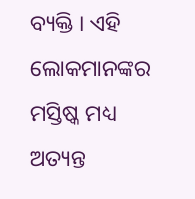ବ୍ୟକ୍ତି । ଏହି ଲୋକମାନଙ୍କର ମସ୍ତିଷ୍କ ମଧ୍ୟ ଅତ୍ୟନ୍ତ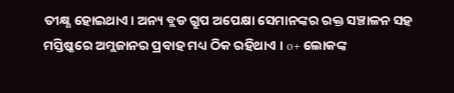ତୀକ୍ଷ୍ଣ ହୋଇଥାଏ। ଅନ୍ୟ ବ୍ଲଡ ଗ୍ରୁପ ଅପେକ୍ଷା ସେମାନଙ୍କର ରକ୍ତ ସଞ୍ଚାଳନ ସହ ମସ୍ତିଷ୍କରେ ଅମ୍ଲଜାନର ପ୍ରବାହ ମଧ୍ୟ ଠିକ ରହିଥାଏ । o+ ଲୋକଙ୍କ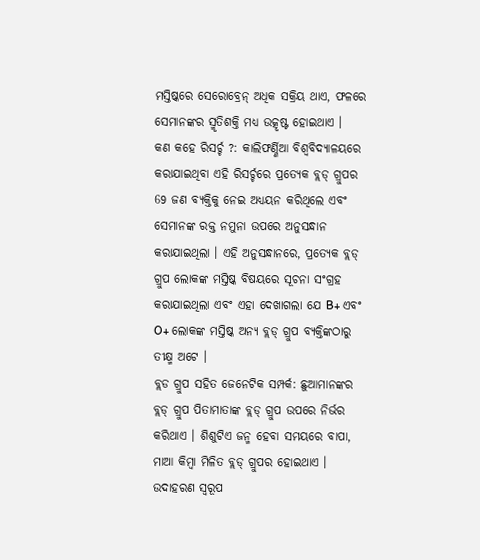ମସ୍ତିଷ୍କରେ ସେରୋବ୍ରେନ୍ ଅଧିକ ସକ୍ରିୟ ଥାଏ, ଫଳରେ ସେମାନଙ୍କର ସ୍ମୃତିଶକ୍ତି ମଧ୍ୟ ଉତ୍କୃଷ୍ଟ ହୋଇଥାଏ ।
କଣ କହେ ରିସର୍ଚ୍ଚ ?: କାଲିଫର୍ଣ୍ଣିଆ ବିଶ୍ୱବିଦ୍ୟାଳୟରେ କରାଯାଇଥିବା ଏହି ରିସର୍ଚ୍ଚରେ ପ୍ରତ୍ୟେକ ବ୍ଲଡ୍ ଗ୍ରୁପର 69 ଜଣ ବ୍ୟକ୍ତିକୁ ନେଇ ଅଧ୍ୟୟନ କରିଥିଲେ ଏବଂ ସେମାନଙ୍କ ରକ୍ତ ନମୁନା ଉପରେ ଅନୁସନ୍ଧାନ କରାଯାଇଥିଲା । ଏହି ଅନୁସନ୍ଧାନରେ, ପ୍ରତ୍ୟେକ ବ୍ଲଡ୍ ଗ୍ରୁପ ଲୋକଙ୍କ ମସ୍ତିଷ୍କ ବିଷୟରେ ସୂଚନା ସଂଗ୍ରହ କରାଯାଇଥିଲା ଏବଂ ଏହା ଦେଖାଗଲା ଯେ B+ ଏବଂ O+ ଲୋକଙ୍କ ମସ୍ତିଷ୍କ ଅନ୍ୟ ବ୍ଲଡ୍ ଗ୍ରୁପ ବ୍ୟକ୍ତିଙ୍କଠାରୁ ତୀକ୍ଷ୍ମ ଅଟେ ।
ବ୍ଲଡ ଗ୍ରୁପ ସହିତ ଜେନେଟିକ ସମ୍ପର୍କ: ଛୁଆମାନଙ୍କର ବ୍ଲଡ୍ ଗ୍ରୁପ ପିତାମାତାଙ୍କ ବ୍ଲଡ୍ ଗ୍ରୁପ ଉପରେ ନିର୍ଭର କରିଥାଏ । ଶିଶୁଟିଏ ଜନ୍ମ ହେବା ସମୟରେ ବାପା, ମାଆ କିମ୍ବା ମିଳିତ ବ୍ଲଡ୍ ଗ୍ରୁପର ହୋଇଥାଏ । ଉଦାହରଣ ସ୍ବରୂପ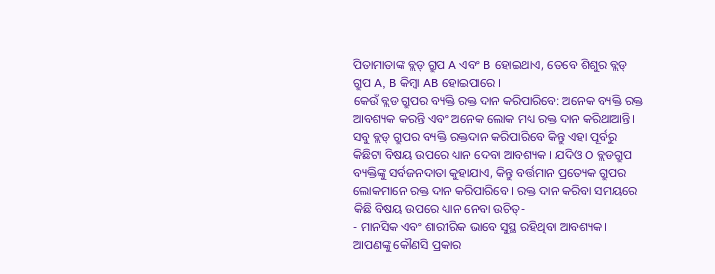ପିତାମାତାଙ୍କ ବ୍ଲଡ୍ ଗ୍ରୁପ A ଏବଂ B ହୋଇଥାଏ, ତେବେ ଶିଶୁର ବ୍ଲଡ୍ ଗ୍ରୁପ A, B କିମ୍ବା AB ହୋଇପାରେ ।
କେଉଁ ବ୍ଲଡ ଗ୍ରୁପର ବ୍ୟକ୍ତି ରକ୍ତ ଦାନ କରିପାରିବେ: ଅନେକ ବ୍ୟକ୍ତି ରକ୍ତ ଆବଶ୍ୟକ କରନ୍ତି ଏବଂ ଅନେକ ଲୋକ ମଧ୍ୟ ରକ୍ତ ଦାନ କରିଥାଆନ୍ତି। ସବୁ ବ୍ଲଡ୍ ଗ୍ରୁପର ବ୍ୟକ୍ତି ରକ୍ତଦାନ କରିପାରିବେ କିନ୍ତୁ ଏହା ପୂର୍ବରୁ କିଛିଟା ବିଷୟ ଉପରେ ଧ୍ୟାନ ଦେବା ଆବଶ୍ୟକ । ଯଦିଓ O ବ୍ଲଡଗ୍ରୁପ ବ୍ୟକ୍ତିଙ୍କୁ ସର୍ବଜନଦାତା କୁହାଯାଏ, କିନ୍ତୁ ବର୍ତ୍ତମାନ ପ୍ରତ୍ୟେକ ଗ୍ରୁପର ଲୋକମାନେ ରକ୍ତ ଦାନ କରିପାରିବେ । ରକ୍ତ ଦାନ କରିବା ସମୟରେ କିଛି ବିଷୟ ଉପରେ ଧ୍ୟାନ ନେବା ଉଚିତ୍-
- ମାନସିକ ଏବଂ ଶାରୀରିକ ଭାବେ ସୁସ୍ଥ ରହିଥିବା ଆବଶ୍ୟକ। ଆପଣଙ୍କୁ କୌଣସି ପ୍ରକାର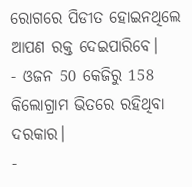ରୋଗରେ ପିଡୀତ ହୋଇନଥିଲେ ଆପଣ ରକ୍ତ ଦେଇପାରିବେ।
- ଓଜନ 50 କେଜିରୁ 158 କିଲୋଗ୍ରାମ ଭିତରେ ରହିଥିବା ଦରକାର।
-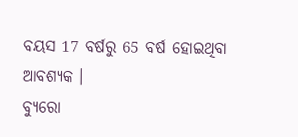ବୟସ 17 ବର୍ଷରୁ 65 ବର୍ଷ ହୋଇଥିବା ଆବଶ୍ୟକ ।
ବ୍ୟୁରୋ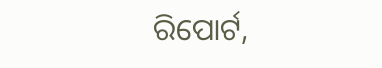ରିପୋର୍ଟ,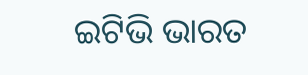ଇଟିଭି ଭାରତ